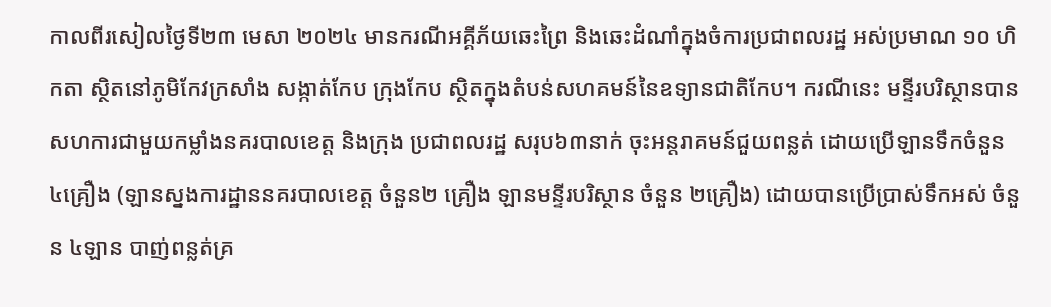កាលពីរសៀលថ្ងៃទី២៣ មេសា ២០២៤ មានករណីអគ្គីភ័យឆេះព្រៃ និងឆេះដំណាំក្នុងចំការប្រជាពលរដ្ឋ អស់ប្រមាណ ១០ ហិកតា ស្ថិតនៅភូមិកែវក្រសាំង សង្កាត់កែប ក្រុងកែប ស្ថិតក្នុងតំបន់សហគមន៍នៃឧទ្យានជាតិកែប។ ករណីនេះ មន្ទីរបរិស្ថានបានសហការជាមួយកម្លាំងនគរបាលខេត្ត និងក្រុង ប្រជាពលរដ្ឋ សរុប៦៣នាក់ ចុះអន្តរាគមន៍ជួយពន្លត់ ដោយប្រើឡានទឹកចំនួន ៤គ្រឿង (ឡានស្នងការដ្ឋាននគរបាលខេត្ត ចំនួន២ គ្រឿង ឡានមន្ទីរបរិស្ថាន ចំនួន ២គ្រឿង) ដោយបានប្រើប្រាស់ទឹកអស់ ចំនួន ៤ឡាន បាញ់ពន្លត់គ្រ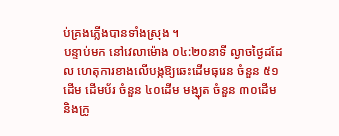ប់គ្រងភ្លើងបានទាំងស្រុង ។
បន្ទាប់មក នៅវេលាម៉ោង ០៤:២០នាទី ល្ងាចថ្ងៃដដែល ហេតុការខាងលើបង្កឱ្យឆេះដើមធុរេន ចំនួន ៥១ដើម ដើមប័រ ចំនួន ៤០ដើម មង្ឃុត ចំនួន ៣០ដើម និងក្រូ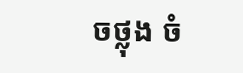ចថ្លុង ចំ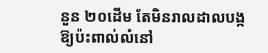នួន ២០ដើម តែមិនរាលដាលបង្កឱ្យប៉ះពាល់លំនៅ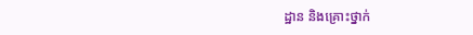ដ្ឋាន និងគ្រោះថ្នាក់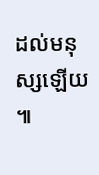ដល់មនុស្សឡើយ ៕